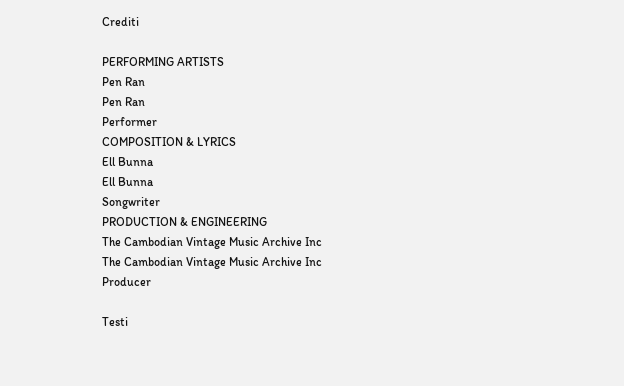Crediti

PERFORMING ARTISTS
Pen Ran
Pen Ran
Performer
COMPOSITION & LYRICS
Ell Bunna
Ell Bunna
Songwriter
PRODUCTION & ENGINEERING
The Cambodian Vintage Music Archive Inc
The Cambodian Vintage Music Archive Inc
Producer

Testi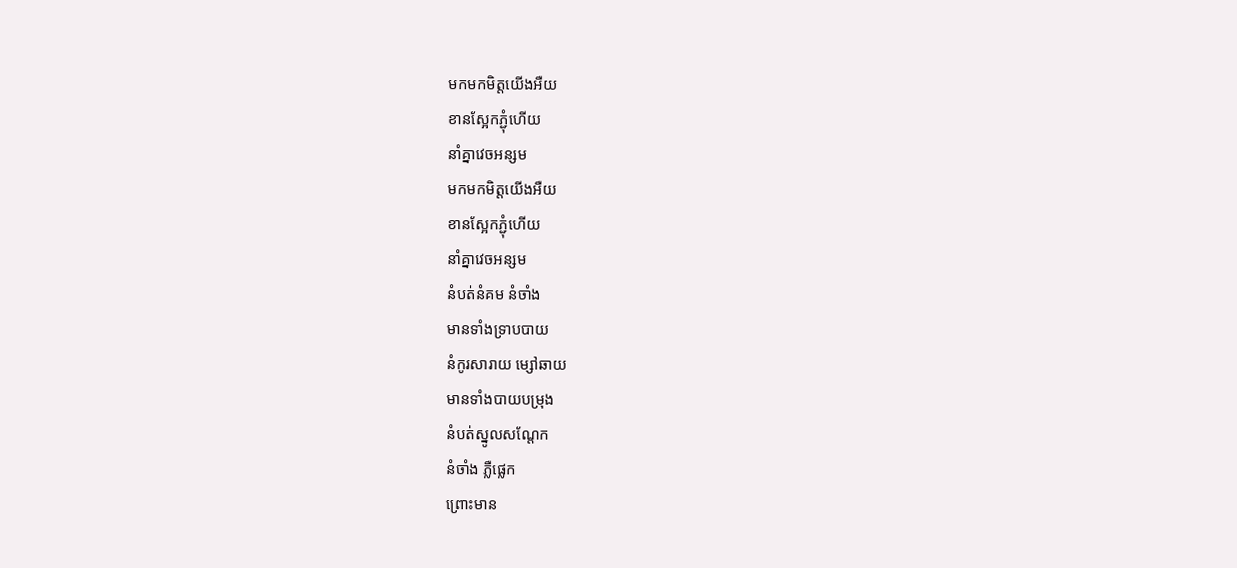មកមកមិត្តយើងអឺយ
ខានស្អែកភ្ជុំហើយ
នាំគ្នាវេចអន្សម
មកមកមិត្តយើងអឺយ
ខានស្អែកភ្ជុំហើយ
នាំគ្នាវេចអន្សម
នំបត់នំគម នំចាំង
មានទាំងទ្រាបបាយ
នំកូរសារាយ ម្សៅឆាយ
មានទាំងបាយបម្រុង
នំបត់ស្នូលសណ្ដែក
នំចាំង ភ្លឺផ្លេក
ព្រោះមាន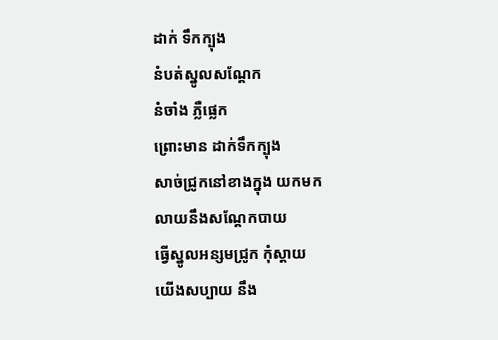ដាក់ ទឹកក្បុង
នំបត់ស្នូលសណ្ដែក
នំចាំង ភ្លឺផ្លេក
ព្រោះមាន ដាក់ទឹកក្បុង
សាច់ជ្រូកនៅខាងក្នុង យកមក
លាយនឹងសណ្ដែកបាយ
ធ្វើស្នូលអន្សមជ្រូក កុំស្ដាយ
យើងសប្បាយ នឹង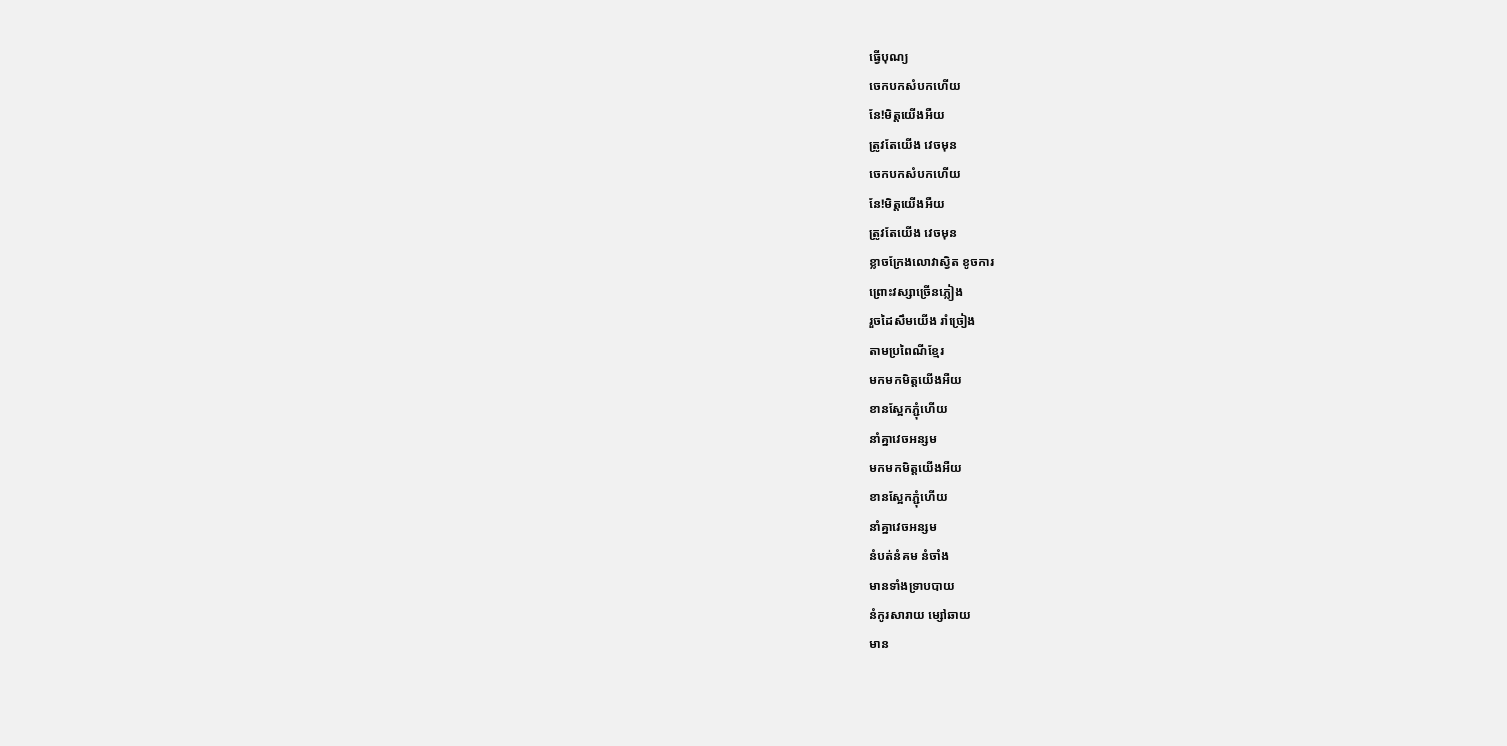ធ្វើបុណ្យ
ចេកបកសំបកហើយ
នែ!មិត្តយើងអឺយ
ត្រូវតែយើង វេចមុន
ចេកបកសំបកហើយ
នែ!មិត្តយើងអឺយ
ត្រូវតែយើង វេចមុន
ខ្លាចក្រែងលោវាស្វិត ខូចការ
ព្រោះវស្សាច្រើនភ្លៀង
រួចដៃសឹមយើង រាំច្រៀង
តាមប្រពៃណីខ្មែរ
មកមកមិត្តយើងអឺយ
ខានស្អែកភ្ជុំហើយ
នាំគ្នាវេចអន្សម
មកមកមិត្តយើងអឺយ
ខានស្អែកភ្ជុំហើយ
នាំគ្នាវេចអន្សម
នំបត់នំគម នំចាំង
មានទាំងទ្រាបបាយ
នំកូរសារាយ ម្សៅឆាយ
មាន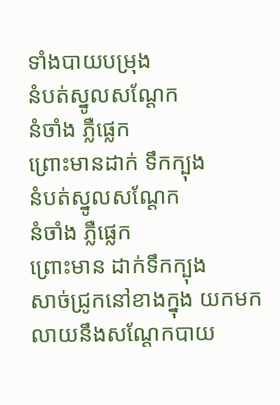ទាំងបាយបម្រុង
នំបត់ស្នូលសណ្ដែក
នំចាំង ភ្លឺផ្លេក
ព្រោះមានដាក់ ទឹកក្បុង
នំបត់ស្នូលសណ្ដែក
នំចាំង ភ្លឺផ្លេក
ព្រោះមាន ដាក់ទឹកក្បុង
សាច់ជ្រូកនៅខាងក្នុង យកមក
លាយនឹងសណ្ដែកបាយ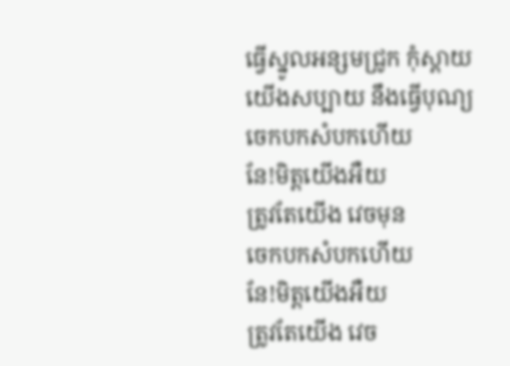ធ្វើស្នូលអន្សមជ្រូក កុំស្ដាយ
យើងសប្បាយ នឹងធ្វើបុណ្យ
ចេកបកសំបកហើយ
នែ!មិត្តយើងអឺយ
ត្រូវតែយើង វេចមុន
ចេកបកសំបកហើយ
នែ!មិត្តយើងអឺយ
ត្រូវតែយើង វេច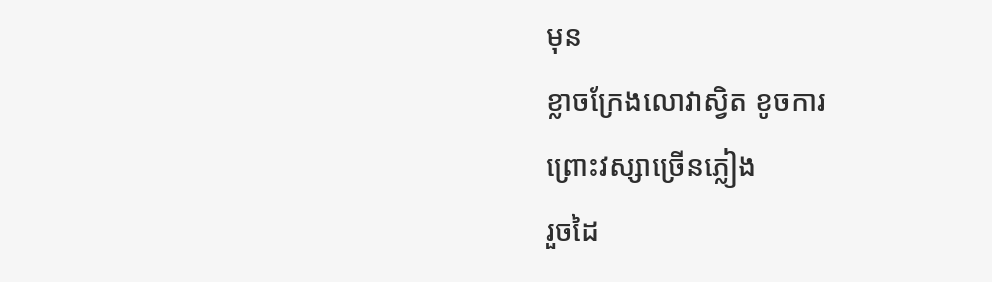មុន
ខ្លាចក្រែងលោវាស្វិត ខូចការ
ព្រោះវស្សាច្រើនភ្លៀង
រួចដៃ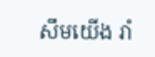សឹមយើង រាំ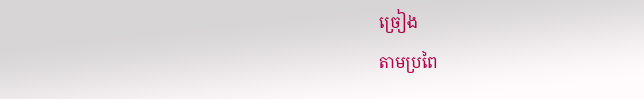ច្រៀង
តាមប្រពៃ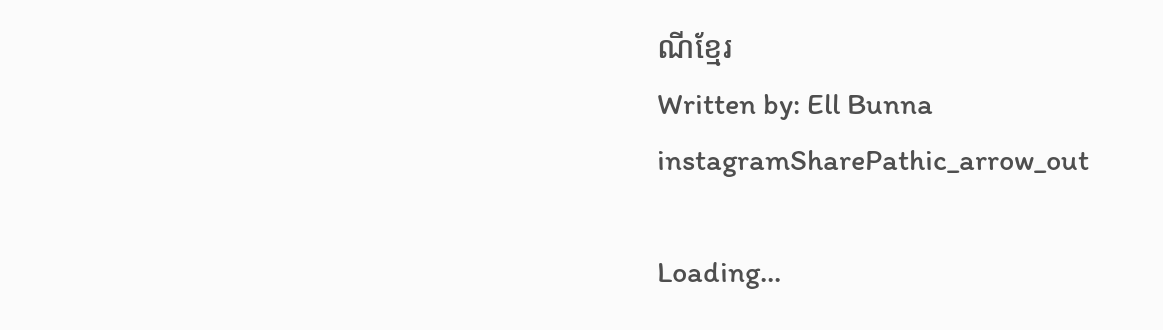ណីខ្មែរ
Written by: Ell Bunna
instagramSharePathic_arrow_out

Loading...